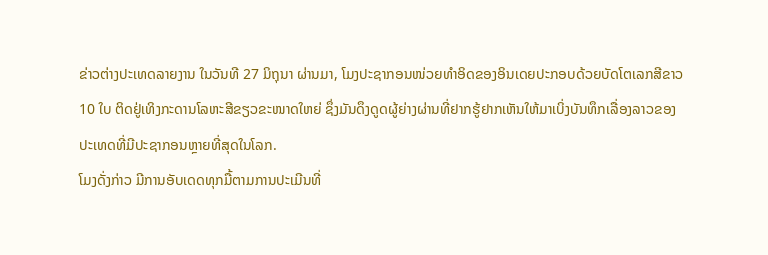ຂ່າວຕ່າງປະເທດລາຍງານ ໃນວັນທີ 27 ມິຖຸນາ ຜ່ານມາ, ໂມງປະຊາກອນໜ່ວຍທຳອິດຂອງອິນເດຍປະກອບດ້ວຍບັດໂຕເລກສີຂາວ 10 ໃບ ຕິດຢູ່ເທິງກະດານໂລຫະສີຂຽວຂະໜາດໃຫຍ່ ຊຶ່ງມັນດຶງດູດຜູ້ຍ່າງຜ່ານທີ່ຢາກຮູ້ຢາກເຫັນໃຫ້ມາເບິ່ງບັນທຶກເລື່ອງລາວຂອງປະເທດທີ່ມີປະຊາກອນຫຼາຍທີ່ສຸດໃນໂລກ.
ໂມງດັ່ງກ່າວ ມີການອັບເດດທຸກມື້ຕາມການປະເມີນທີ່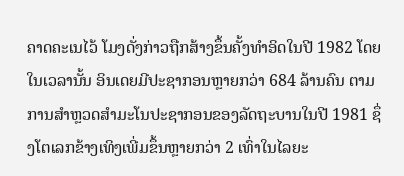ຄາດຄະເນໄວ້ ໂມງດັ່ງກ່າວຖືກສ້າງຂຶ້ນຄັ້ງທຳອິດໃນປີ 1982 ໂດຍໃນເວລານັ້ນ ອິນເດຍມີປະຊາກອນຫຼາຍກວ່າ 684 ລ້ານຄົນ ຕາມການສຳຫຼວດສຳມະໂນປະຊາກອນຂອງລັດຖະບານໃນປີ 1981 ຊຶ່ງໂຕເລກຂ້າງເທິງເພີ່ມຂຶ້ນຫຼາຍກວ່າ 2 ເທົ່າໃນໄລຍະ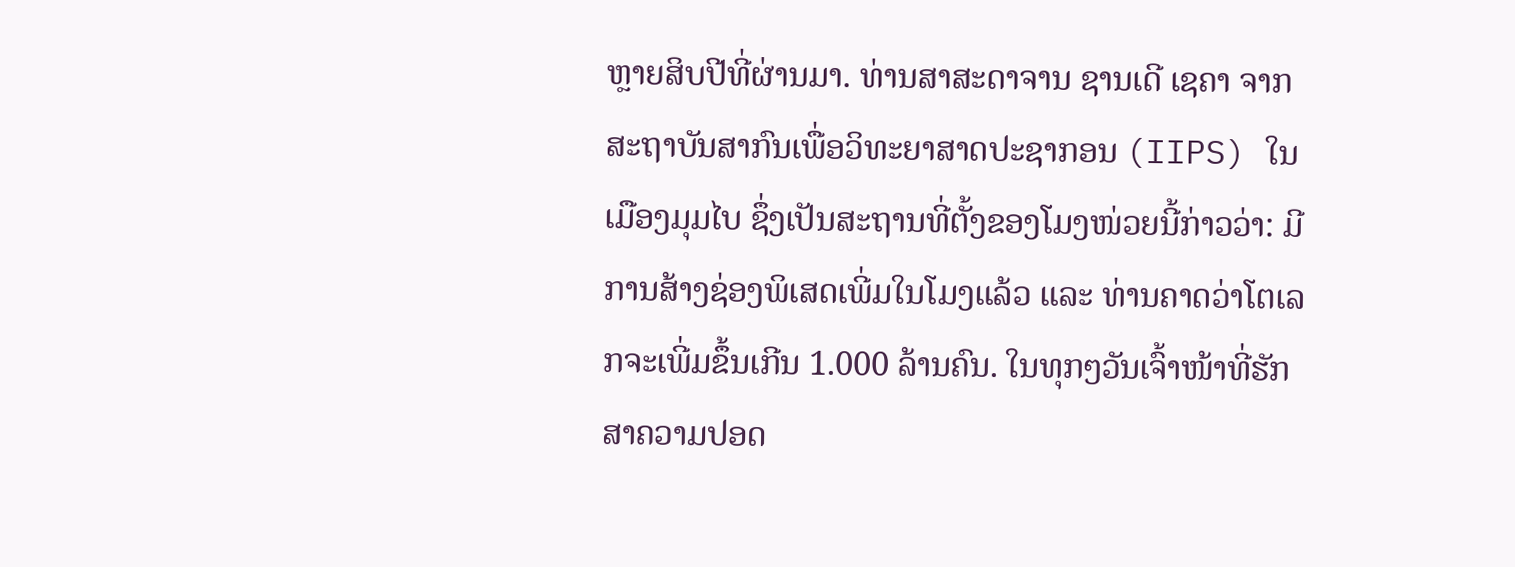ຫຼາຍສິບປີທີ່ຜ່ານມາ. ທ່ານສາສະດາຈານ ຊານເດີ ເຊຄາ ຈາກສະຖາບັນສາກົນເພື່ອວິທະຍາສາດປະຊາກອນ (IIPS) ໃນເມືອງມຸມໄບ ຊຶ່ງເປັນສະຖານທີ່ຕັ້ງຂອງໂມງໜ່ວຍນີ້ກ່າວວ່າ: ມີການສ້າງຊ່ອງພິເສດເພີ່ມໃນໂມງແລ້ວ ແລະ ທ່ານຄາດວ່າໂຕເລກຈະເພີ່ມຂຶ້ນເກີນ 1.000 ລ້ານຄົນ. ໃນທຸກໆວັນເຈົ້າໜ້າທີ່ຮັກສາຄວາມປອດ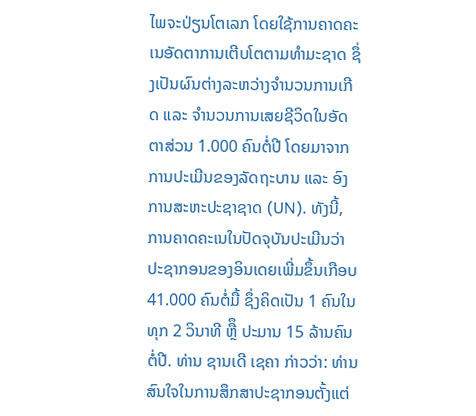ໄພຈະປ່ຽນໂຕເລກ ໂດຍໃຊ້ການຄາດຄະເນອັດຕາການເຕີບໂຕຕາມທຳມະຊາດ ຊຶ່ງເປັນຜົນຕ່າງລະຫວ່າງຈຳນວນການເກີດ ແລະ ຈຳນວນການເສຍຊີວິດໃນອັດຕາສ່ວນ 1.000 ຄົນຕໍ່ປີ ໂດຍມາຈາກການປະເມີນຂອງລັດຖະບານ ແລະ ອົງການສະຫະປະຊາຊາດ (UN). ທັງນີ້, ການຄາດຄະເນໃນປັດຈຸບັນປະເມີນວ່າ ປະຊາກອນຂອງອິນເດຍເພີ່ມຂຶ້ນເກືອບ 41.000 ຄົນຕໍ່ມື້ ຊຶ່ງຄິດເປັນ 1 ຄົນໃນທຸກ 2 ວິນາທີ ຫຼືຶ ປະມານ 15 ລ້ານຄົນຕໍ່ປີ. ທ່ານ ຊານເດີ ເຊຄາ ກ່າວວ່າ: ທ່ານສົນໃຈໃນການສຶກສາປະຊາກອນຕັ້ງແຕ່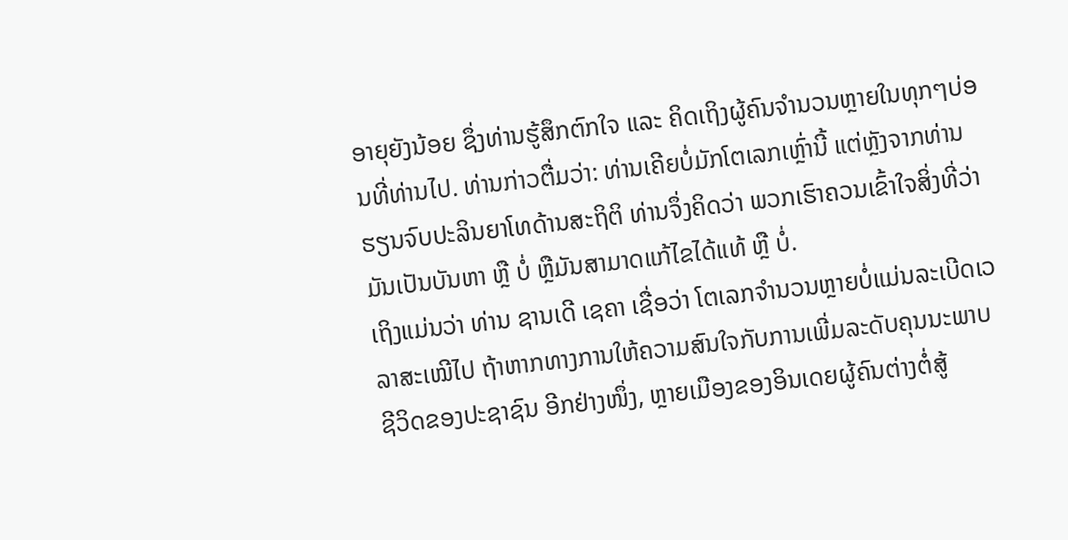ອາຍຸຍັງນ້ອຍ ຊຶ່ງທ່ານຮູ້ສຶກຕົກໃຈ ແລະ ຄິດເຖິງຜູ້ຄົນຈຳນວນຫຼາຍໃນທຸກໆບ່ອນທີ່ທ່ານໄປ. ທ່ານກ່າວຕື່ມວ່າ: ທ່ານເຄີຍບໍ່ມັກໂຕເລກເຫຼົ່ານີ້ ແຕ່ຫຼັງຈາກທ່ານຮຽນຈົບປະລິນຍາໂທດ້ານສະຖິຕິ ທ່ານຈຶ່ງຄິດວ່າ ພວກເຮົາຄວນເຂົ້າໃຈສິ່ງທີ່ວ່າ ມັນເປັນບັນຫາ ຫຼື ບໍ່ ຫຼືມັນສາມາດແກ້ໄຂໄດ້ແທ້ ຫຼື ບໍ່.
ເຖິງແມ່ນວ່າ ທ່ານ ຊານເດີ ເຊຄາ ເຊື່ອວ່າ ໂຕເລກຈຳນວນຫຼາຍບໍ່ແມ່ນລະເບີດເວລາສະເໝີໄປ ຖ້າຫາກທາງການໃຫ້ຄວາມສົນໃຈກັບການເພີ່ມລະດັບຄຸນນະພາບຊີວິດຂອງປະຊາຊົນ ອີກຢ່າງໜຶ່ງ, ຫຼາຍເມືອງຂອງອິນເດຍຜູ້ຄົນຕ່າງຕໍ່ສູ້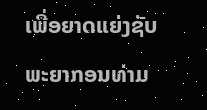ເພື່ອຍາດແຍ່ງຊັບພະຍາກອນທ່າມ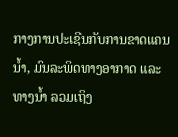ກາງການປະເຊີນກັບການຂາດແຄນນ້ຳ, ມົນລະພິດທາງອາກາດ ແລະ ທາງນໍ້າ ລວມເຖິງ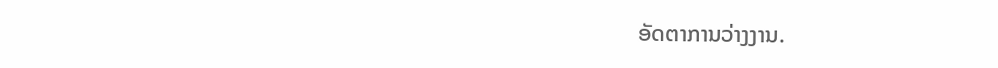ອັດຕາການວ່າງງານ.